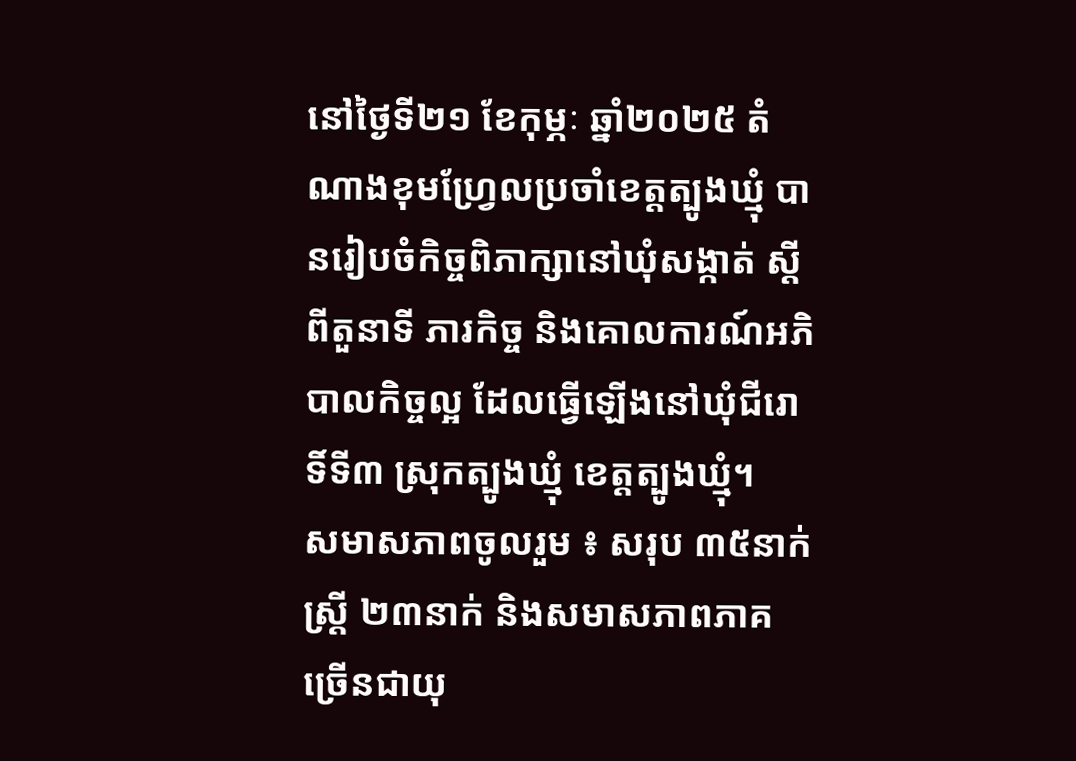នៅថ្ងៃទី២១ ខែកុម្ភៈ ឆ្នាំ២០២៥ តំណាងខុមហ្វ្រែលប្រចាំខេត្តត្បូងឃ្មុំ បានរៀបចំកិច្ចពិភាក្សានៅឃុំសង្កាត់ ស្តីពីតួនាទី ភារកិច្ច និងគោលការណ៍អភិបាលកិច្ចល្អ ដែលធ្វើឡើងនៅឃុំជីរោទិ៍ទី៣ ស្រុកត្បូងឃ្មុំ ខេត្តត្បូងឃ្មុំ។
សមាសភាពចូលរួម ៖ សរុប ៣៥នាក់ ស្រ្តី ២៣នាក់ និងសមាសភាពភាគច្រើនជាយុ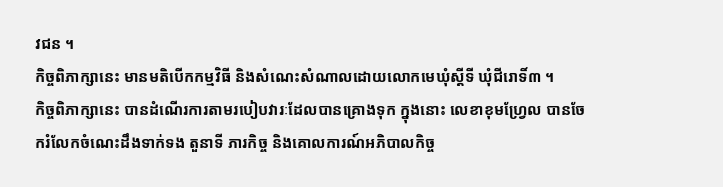វជន ។
កិច្ចពិភាក្សានេះ មានមតិបើកកម្មវិធី និងសំណេះសំណាលដោយលោកមេឃុំស្តីទី ឃុំជីរោទិ៍៣ ។
កិច្ចពិភាក្សានេះ បានដំណើរការតាមរបៀបវារៈដែលបានគ្រោងទុក ក្នុងនោះ លេខាខុមហ្វ្រែល បានចែករំលែកចំណេះដឹងទាក់ទង តួនាទី ភារកិច្ច និងគោលការណ៍អភិបាលកិច្ច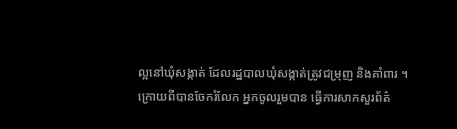ល្អនៅឃុំសង្កាត់ ដែលរដ្ឋបាលឃុំសង្កាត់ត្រូវជម្រុញ និងគាំពារ ។
ក្រោយពីបានចែករំលែក អ្នកចូលរួមបាន ធ្វើការសាកសួរព័ត៌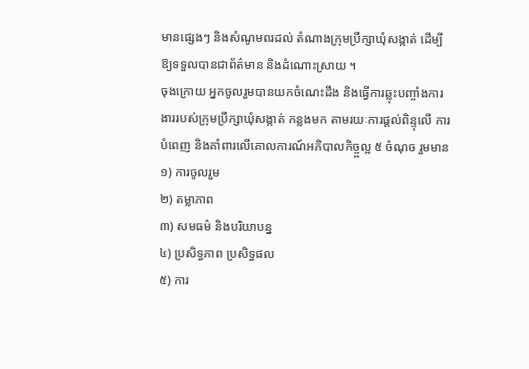មានផ្សេងៗ និងសំណូមពរដល់ តំណាងក្រុមប្រឹក្សាឃុំសង្កាត់ ដើម្បីឱ្យទទួលបានជាព័ត៌មាន និងដំណោះស្រាយ ។
ចុងក្រោយ អ្នកចូលរួមបានយកចំណេះដឹង និងធ្វើការឆ្លុះបញ្ចាំងការងាររបស់ក្រុមប្រឹក្សាឃុំសង្កាត់ កន្លងមក តាមរយៈការផ្តល់ពិន្ទុលើ ការបំពេញ និងគាំពារលើគោលការណ៍អភិបាលកិច្ច្អល្អ ៥ ចំណុច រួមមាន
១) ការចូលរួម
២) តម្លាភាព
៣) សមធម៌ និងបរិយាបន្ន
៤) ប្រសិទ្ធភាព ប្រសិទ្ធផល
៥) ការ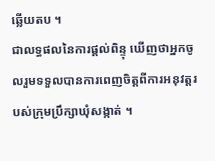ឆ្លើយតប ។
ជាលទ្ធផលនៃការផ្តល់ពិន្ទុ ឃើញថាអ្នកចូលរួមទទួលបានការពេញចិត្តពីការអនុវត្តរបស់ក្រុមប្រឹក្សាឃុំសង្កាត់ ។